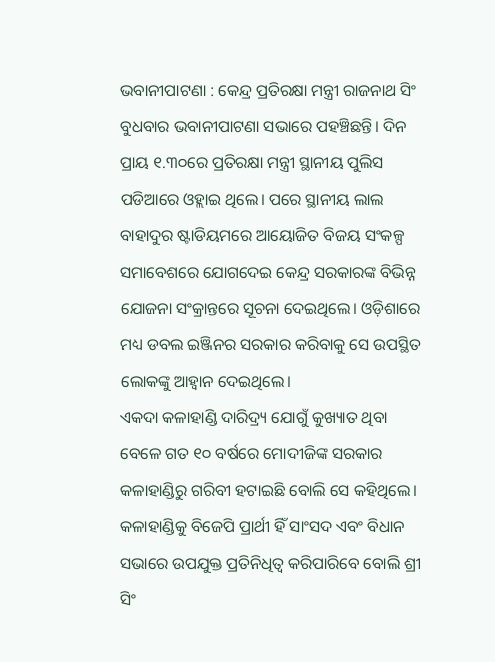ଭବାନୀପାଟଣା : କେନ୍ଦ୍ର ପ୍ରତିରକ୍ଷା ମନ୍ତ୍ରୀ ରାଜନାଥ ସିଂ ବୁଧବାର ଭବାନୀପାଟଣା ସଭାରେ ପହଞ୍ଚିଛନ୍ତି। ଦିନ ପ୍ରାୟ ୧.୩୦ରେ ପ୍ରତିରକ୍ଷା ମନ୍ତ୍ରୀ ସ୍ଥାନୀୟ ପୁଲିସ ପଡିଆରେ ଓହ୍ଲାଇ ଥିଲେ। ପରେ ସ୍ଥାନୀୟ ଲାଲ ବାହାଦୁର ଷ୍ଟାଡିୟମରେ ଆୟୋଜିତ ବିଜୟ ସଂକଳ୍ପ ସମାବେଶରେ ଯୋଗଦେଇ କେନ୍ଦ୍ର ସରକାରଙ୍କ ବିଭିନ୍ନ ଯୋଜନା ସଂକ୍ରାନ୍ତରେ ସୂଚନା ଦେଇଥିଲେ। ଓଡ଼ିଶାରେ ମଧ୍ୟ ଡବଲ ଇଞ୍ଜିନର ସରକାର କରିବାକୁ ସେ ଉପସ୍ଥିତ ଲୋକଙ୍କୁ ଆହ୍ଵାନ ଦେଇଥିଲେ।
ଏକଦା କଳାହାଣ୍ଡି ଦାରିଦ୍ର୍ୟ ଯୋଗୁଁ କୁଖ୍ୟାତ ଥିବା ବେଳେ ଗତ ୧୦ ବର୍ଷରେ ମୋଦୀଜିଙ୍କ ସରକାର କଳାହାଣ୍ଡିରୁ ଗରିବୀ ହଟାଇଛି ବୋଲି ସେ କହିଥିଲେ। କଳାହାଣ୍ଡିକୁ ବିଜେପି ପ୍ରାର୍ଥୀ ହିଁ ସାଂସଦ ଏବଂ ବିଧାନ ସଭାରେ ଉପଯୁକ୍ତ ପ୍ରତିନିଧିତ୍ଵ କରିପାରିବେ ବୋଲି ଶ୍ରୀ ସିଂ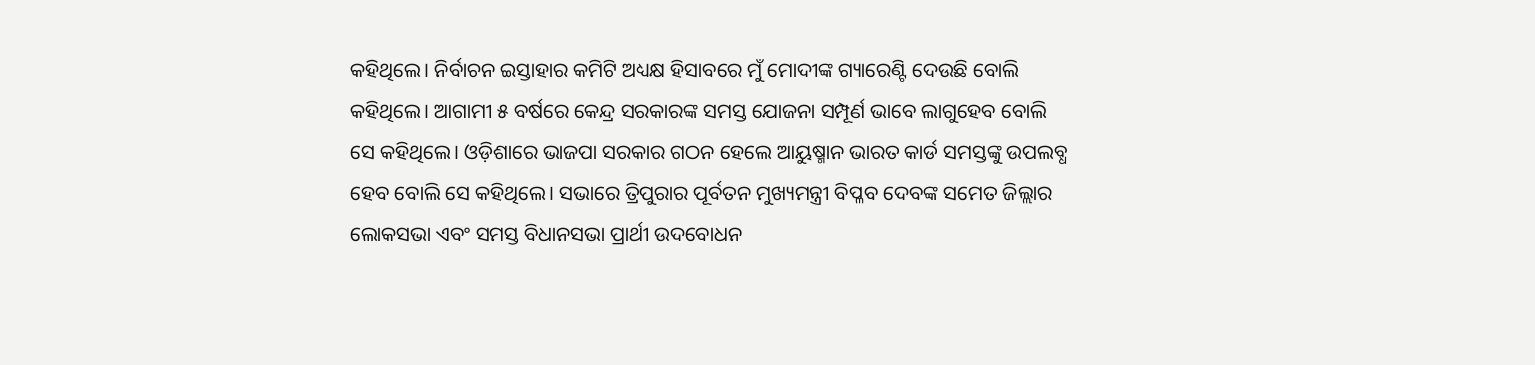କହିଥିଲେ। ନିର୍ବାଚନ ଇସ୍ତାହାର କମିଟି ଅଧ୍ୟକ୍ଷ ହିସାବରେ ମୁଁ ମୋଦୀଙ୍କ ଗ୍ୟାରେଣ୍ଟି ଦେଉଛି ବୋଲି କହିଥିଲେ। ଆଗାମୀ ୫ ବର୍ଷରେ କେନ୍ଦ୍ର ସରକାରଙ୍କ ସମସ୍ତ ଯୋଜନା ସମ୍ପୂର୍ଣ ଭାବେ ଲାଗୁହେବ ବୋଲି ସେ କହିଥିଲେ। ଓଡ଼ିଶାରେ ଭାଜପା ସରକାର ଗଠନ ହେଲେ ଆୟୁଷ୍ମାନ ଭାରତ କାର୍ଡ ସମସ୍ତଙ୍କୁ ଉପଲବ୍ଧ ହେବ ବୋଲି ସେ କହିଥିଲେ। ସଭାରେ ତ୍ରିପୁରାର ପୂର୍ବତନ ମୁଖ୍ୟମନ୍ତ୍ରୀ ବିପ୍ଳବ ଦେବଙ୍କ ସମେତ ଜିଲ୍ଲାର ଲୋକସଭା ଏବଂ ସମସ୍ତ ବିଧାନସଭା ପ୍ରାର୍ଥୀ ଉଦବୋଧନ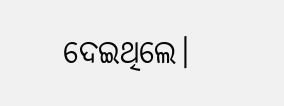ଦେଇଥିଲେ।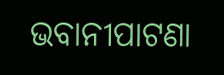ଭବାନୀପାଟଣା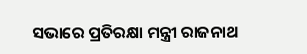ସଭାରେ ପ୍ରତିରକ୍ଷା ମନ୍ତ୍ରୀ ରାଜନାଥ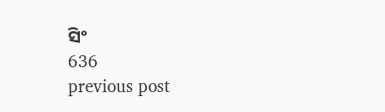ସିଂ
636
previous post